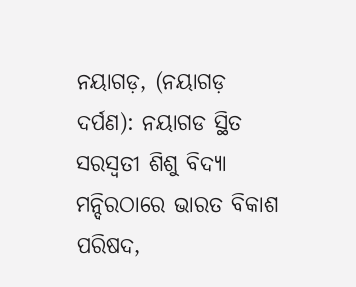ନୟାଗଡ଼, (ନୟାଗଡ଼ ଦର୍ପଣ): ନୟାଗଡ ସ୍ଥିତ ସରସ୍ଵତୀ ଶିଶୁ ବିଦ୍ୟା ମନ୍ଦିରଠାରେ ଭାରତ ବିକାଶ ପରିଷଦ,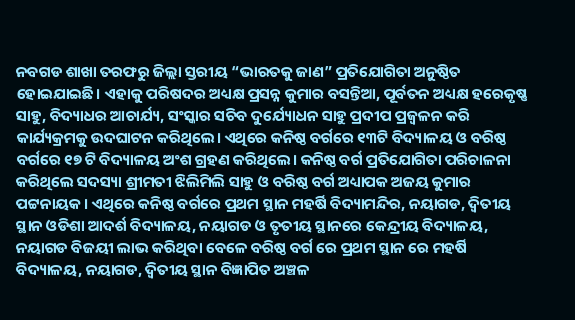ନବଗଡ ଶାଖା ତରଫରୁ ଜିଲ୍ଲା ସ୍ତରୀୟ “ଭାରତକୁ ଜାଣ” ପ୍ରତିଯୋଗିତା ଅନୁଷ୍ଠିତ ହୋଇଯାଇଛି। ଏହାକୁ ପରିଷଦର ଅଧ୍ୟକ୍ଷ ପ୍ରସନ୍ନ କୁମାର ବସନ୍ତିଆ, ପୂର୍ବତନ ଅଧ୍ୟକ୍ଷ ହରେକୃଷ୍ଣ ସାହୁ, ବିଦ୍ୟାଧର ଆଚାର୍ଯ୍ୟ, ସଂସ୍କାର ସଚିବ ଦୁର୍ଯ୍ୟୋଧନ ସାହୁ ପ୍ରଦୀପ ପ୍ରଜ୍ବଳନ କରି କାର୍ଯ୍ୟକ୍ରମକୁ ଉଦଘାଟନ କରିଥିଲେ। ଏଥିରେ କନିଷ୍ଠ ବର୍ଗରେ ୧୩ଟି ବିଦ୍ୟାଳୟ ଓ ବରିଷ୍ଠ ବର୍ଗରେ ୧୭ ଟି ବିଦ୍ୟାଳୟ ଅଂଶ ଗ୍ରହଣ କରିଥିଲେ। କନିଷ୍ଠ ବର୍ଗ ପ୍ରତିଯୋଗିତା ପରିଚାଳନା କରିଥିଲେ ସଦସ୍ୟା ଶ୍ରୀମତୀ ଝିଲିମିଲି ସାହୁ ଓ ବରିଷ୍ଠ ବର୍ଗ ଅଧ୍ୟାପକ ଅଜୟ କୁମାର ପଟ୍ଟନାୟକ। ଏଥିରେ କନିଷ୍ଠ ବର୍ଗରେ ପ୍ରଥମ ସ୍ଥାନ ମହର୍ଷି ବିଦ୍ୟାମନ୍ଦିର, ନୟାଗଡ, ଦ୍ୱିତୀୟ ସ୍ଥାନ ଓଡିଶା ଆଦର୍ଶ ବିଦ୍ୟାଳୟ, ନୟାଗଡ ଓ ତୃତୀୟ ସ୍ଥାନରେ କେନ୍ଦ୍ରୀୟ ବିଦ୍ୟାଳୟ, ନୟାଗଡ ବିଜୟୀ ଲାଭ କରିଥିବା ବେଳେ ବରିଷ୍ଠ ବର୍ଗ ରେ ପ୍ରଥମ ସ୍ଥାନ ରେ ମହର୍ଷି ବିଦ୍ୟାଳୟ, ନୟାଗଡ, ଦ୍ୱିତୀୟ ସ୍ଥାନ ବିଜ୍ଞାପିତ ଅଞ୍ଚଳ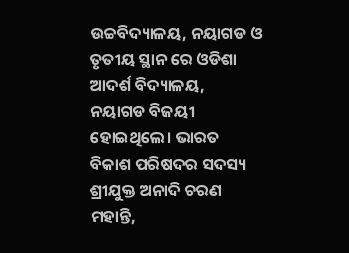ଉଚ୍ଚବିଦ୍ୟାଳୟ, ନୟାଗଡ ଓ ତୃତୀୟ ସ୍ଥାନ ରେ ଓଡିଶା ଆଦର୍ଶ ବିଦ୍ୟାଳୟ, ନୟାଗଡ ବିଜୟୀ ହୋଇଥିଲେ। ଭାରତ ବିକାଶ ପରିଷଦର ସଦସ୍ୟ ଶ୍ରୀଯୁକ୍ତ ଅନାଦି ଚରଣ ମହାନ୍ତି,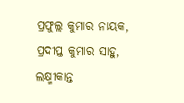ପ୍ରଫୁଲ୍ଲ କୁମାର ନାୟକ, ପ୍ରଦୀପ୍ତ କୁମାର ସାହୁ, ଲକ୍ଷ୍ମୀକାନ୍ତ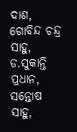ଦାଶ, ଗୋବିନ୍ଦ ଚନ୍ଦ୍ର ସାହୁ, ଡ.ସୁକାନ୍ତି ପ୍ରଧାନ, ସନ୍ତୋଷ ସାହୁ,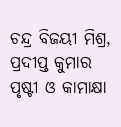ଚନ୍ଦ୍ର ବିଜୟୀ ମିଶ୍ର, ପ୍ରଦୀପ୍ତ କୁମାର ପୃଷ୍ଟୀ ଓ କାମାକ୍ଷା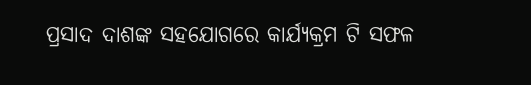ପ୍ରସାଦ ଦାଶଙ୍କ ସହଯୋଗରେ କାର୍ଯ୍ୟକ୍ରମ ଟି ସଫଳ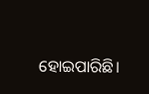ହୋଇପାରିଛି।